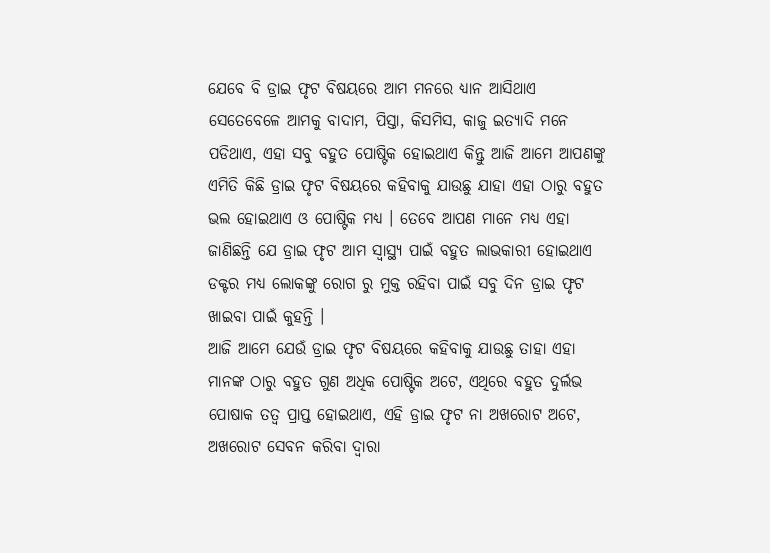ଯେବେ ବି ଡ୍ରାଇ ଫୃଟ ବିଷୟରେ ଆମ ମନରେ ଧ୍ୟାନ ଆସିଥାଏ ସେତେବେଳେ ଆମକୁ ବାଦାମ, ପିସ୍ତା, କିସମିସ, କାଜୁ ଇତ୍ୟାଦି ମନେ ପଡିଥାଏ, ଏହା ସବୁ ବହୁତ ପୋଷ୍ଟିକ ହୋଇଥାଏ କିନ୍ତୁ ଆଜି ଆମେ ଆପଣଙ୍କୁ ଏମିତି କିଛି ଡ୍ରାଇ ଫୃଟ ବିଷୟରେ କହିବାକୁ ଯାଉଛୁ ଯାହା ଏହା ଠାରୁ ବହୁତ ଭଲ ହୋଇଥାଏ ଓ ପୋଷ୍ଟିକ ମଧ୍ୟ । ତେବେ ଆପଣ ମାନେ ମଧ୍ୟ ଏହା ଜାଣିଛନ୍ତି ଯେ ଡ୍ରାଇ ଫୃଟ ଆମ ସ୍ୱାସ୍ଥ୍ୟ ପାଇଁ ବହୁତ ଲାଭକାରୀ ହୋଇଥାଏ ଡକ୍ଟର ମଧ୍ୟ ଲୋକଙ୍କୁ ରୋଗ ରୁ ମୁକ୍ତ ରହିବା ପାଇଁ ସବୁ ଦିନ ଡ୍ରାଇ ଫୃଟ ଖାଇବା ପାଇଁ କୁହନ୍ତି ।
ଆଜି ଆମେ ଯେଉଁ ଡ୍ରାଇ ଫୃଟ ବିଷୟରେ କହିବାକୁ ଯାଉଛୁ ତାହା ଏହା ମାନଙ୍କ ଠାରୁ ବହୁତ ଗୁଣ ଅଧିକ ପୋଷ୍ଟିକ ଅଟେ, ଏଥିରେ ବହୁତ ଦୁର୍ଲଭ ପୋଷାକ ତତ୍ଵ ପ୍ରାପ୍ତ ହୋଇଥାଏ, ଏହି ଡ୍ରାଇ ଫୃଟ ନା ଅଖରୋଟ ଅଟେ, ଅଖରୋଟ ସେବନ କରିବା ଦ୍ଵାରା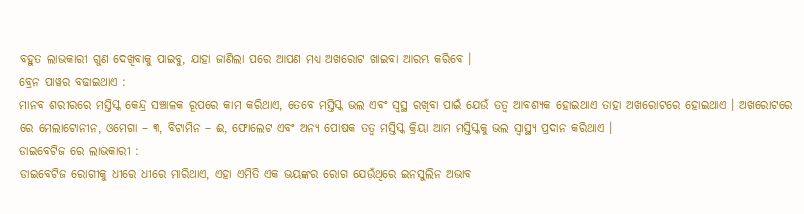ବହୁତ ଲାଭକାରୀ ଗୁଣ ଦେଖିବାକୁ ପାଇବୁ, ଯାହା ଜାଣିଲା ପରେ ଆପଣ ମଧ୍ୟ ଅଖରୋଟ ଖାଇବା ଆରମ୍ଭ କରିବେ ।
ବ୍ରେନ ପାୱର ବଢାଇଥାଏ :
ମାନବ ଶରୀରରେ ମସ୍ତିସ୍କ କେନ୍ଦ୍ର ସଞ୍ଚାଳକ ରୂପରେ କାମ କରିଥାଏ, ତେବେ ମସ୍ତିସ୍କ ଭଲ ଏବଂ ସ୍ଵସ୍ଥ ରଖିବା ପାଇଁ ଯେଉଁ ତତ୍ଵ ଆବଶ୍ୟକ ହୋଇଥାଏ ତାହା ଅଖରୋଟରେ ହୋଇଥାଏ । ଅଖରୋଟରେ ରେ ମେଲାଟୋନୀନ, ଓମେଗା – ୩, ବିଟାମିନ – ଈ, ଫୋଲେଟ ଏବଂ ଅନ୍ୟ ପୋଷକ ତତ୍ଵ ମସ୍ତିସ୍କ କ୍ରିୟା ଆମ ମସ୍ତିସ୍କକୁ ଭଲ ସ୍ୱାସ୍ଥ୍ୟ ପ୍ରଦାନ କରିଥାଏ ।
ଡାଇବେଟିଜ ରେ ଲାଭକାରୀ :
ଡାଇବେଟିଜ ରୋଗୀକୁ ଧୀରେ ଧୀରେ ମାରିଥାଏ, ଏହା ଏମିତି ଏକ ଭୟଙ୍କର ରୋଗ ଯେଉଁଥିରେ ଇନସୁଲିନ ଅଭାବ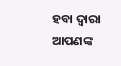ହବା ଦ୍ଵାରା ଆପଣଙ୍କ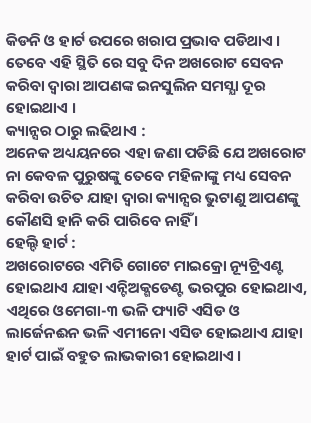କିଡନି ଓ ହାର୍ଟ ଉପରେ ଖରାପ ପ୍ରଭାବ ପଡିଥାଏ । ତେବେ ଏହି ସ୍ଥିତି ରେ ସବୁ ଦିନ ଅଖରୋଟ ସେବନ କରିବା ଦ୍ଵାରା ଆପଣଙ୍କ ଇନସୁଲିନ ସମସ୍ଯା ଦୂର ହୋଇଥାଏ ।
କ୍ୟାନ୍ସର ଠାରୁ ଲଢିଥାଏ :
ଅନେକ ଅଧ୍ୟୟନରେ ଏହା ଜଣା ପଡିଛି ଯେ ଅଖରୋଟ ନା କେବଳ ପୁରୁଷଙ୍କୁ ତେବେ ମହିଳାଙ୍କୁ ମଧ୍ୟ ସେବନ କରିବା ଉଚିତ ଯାହା ଦ୍ଵାରା କ୍ୟାନ୍ସର ଭୁଟାଣୁ ଆପଣଙ୍କୁ କୌଣସି ହାନି କରି ପାରିବେ ନାହିଁ ।
ହେଲ୍ଦି ହାର୍ଟ :
ଅଖରୋଟରେ ଏମିତି ଗୋଟେ ମାଇକ୍ରୋ ନ୍ୟୂଟ୍ରିଏଣ୍ଟ ହୋଇଥାଏ ଯାହା ଏନ୍ଟିଅକ୍ଶଡେଣ୍ଟ ଭରପୁର ହୋଇଥାଏ, ଏଥିରେ ଓମେଗା-୩ ଭଳି ଫ୍ୟାଟି ଏସିଡ ଓ ଲାର୍ଜେନଈନ ଭଳି ଏମୀନୋ ଏସିଡ ହୋଇଥାଏ ଯାହା ହାର୍ଟ ପାଇଁ ବହୁତ ଲାଭକାରୀ ହୋଇଥାଏ ।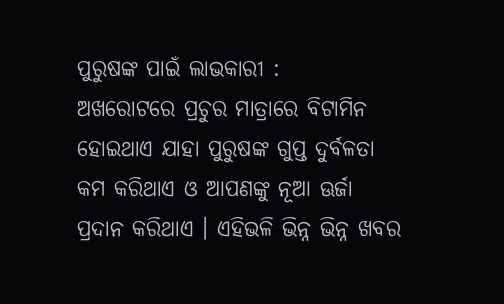ପୁରୁଷଙ୍କ ପାଇଁ ଲାଭକାରୀ :
ଅଖରୋଟରେ ପ୍ରଚୁର ମାତ୍ରାରେ ବିଟାମିନ ହୋଇଥାଏ ଯାହା ପୁରୁଷଙ୍କ ଗୁପ୍ତ ଦୁର୍ବଳତା କମ କରିଥାଏ ଓ ଆପଣଙ୍କୁ ନୂଆ ଊର୍ଜା ପ୍ରଦାନ କରିଥାଏ । ଏହିଭଳି ଭିନ୍ନ ଭିନ୍ନ ଖବର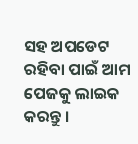ସହ ଅପଡେଟ ରହିବା ପାଇଁ ଆମ ପେଜକୁ ଲାଇକ କରନ୍ତୁ ।